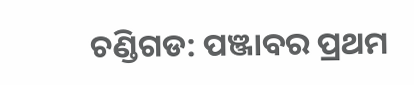ଚଣ୍ଡିଗଡ: ପଞ୍ଜାବର ପ୍ରଥମ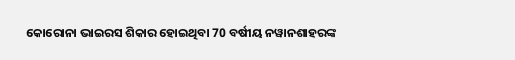କୋରୋନା ଭାଇରସ ଶିକାର ହୋଇଥିବା 70 ବର୍ଷୀୟ ନୱାନଶାହରଙ୍କ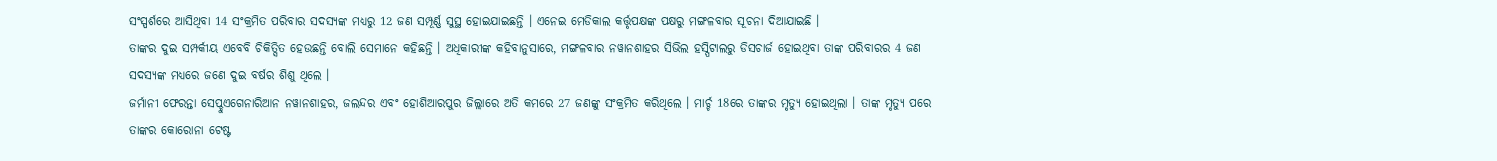ସଂସ୍ପର୍ଶରେ ଆସିଥିବା 14 ସଂକ୍ରମିତ ପରିବାର ସଦସ୍ୟଙ୍କ ମଧ୍ୟରୁ 12 ଜଣ ସମ୍ପୂର୍ଣ୍ଣ ସୁସ୍ଥ ହୋଇଯାଇଛନ୍ତି । ଏନେଇ ମେଡିକାଲ କର୍ତ୍ତୃପକ୍ଷଙ୍କ ପକ୍ଷରୁ ମଙ୍ଗଳବାର ସୂଚନା ଦିଆଯାଇଛି ।
ତାଙ୍କର ଦୁଇ ସମ୍ପର୍କୀୟ ଏବେବି ଚିକିତ୍ସିତ ହେଉଛନ୍ତି ବୋଲି ସେମାନେ କହିଛନ୍ତି । ଅଧିକାରୀଙ୍କ କହିବାନୁସାରେ, ମଙ୍ଗଳବାର ନୱାନଶାହର ସିଭିଲ ହସ୍ପିଟାଲରୁ ଡିସଚାର୍ଜ ହୋଇଥିବା ତାଙ୍କ ପରିବାରର 4 ଜଣ ସଦସ୍ୟଙ୍କ ମଧ୍ୟରେ ଜଣେ ଦୁଇ ବର୍ଷର ଶିଶୁ ଥିଲେ ।
ଜର୍ମାନୀ ଫେରନ୍ତା ସେପ୍ଚୁଏଗେନାରିଆନ ନୱାନଶାହର, ଜଲନ୍ଦର ଏବଂ ହୋଶିଆରପୁର ଜିଲ୍ଲାରେ ଅତି କମରେ 27 ଜଣଙ୍କୁ ସଂକ୍ରମିତ କରିଥିଲେ । ମାର୍ଚ୍ଚ 18ରେ ତାଙ୍କର ମୃତ୍ୟୁ ହୋଇଥିଲା । ତାଙ୍କ ମୃତ୍ୟୁ ପରେ ତାଙ୍କର କୋରୋନା ଟେଷ୍ଟ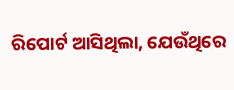ରିପୋର୍ଟ ଆସିଥିଲା, ଯେଉଁଥିରେ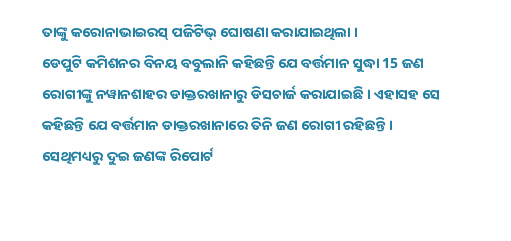ତାଙ୍କୁ କରୋନାଭାଇରସ୍ ପଜିଟିଭ୍ ଘୋଷଣା କରାଯାଇଥିଲା ।
ଡେପୁଟି କମିଶନର ବିନୟ ବବୁଲାନି କହିଛନ୍ତି ଯେ ବର୍ତ୍ତମାନ ସୁଦ୍ଧା 15 ଜଣ ରୋଗୀଙ୍କୁ ନୱାନଶାହର ଡାକ୍ତରଖାନାରୁ ଡିସଚାର୍ଜ କରାଯାଇଛି । ଏହାସହ ସେ କହିଛନ୍ତି ଯେ ବର୍ତ୍ତମାନ ଡାକ୍ତରଖାନାରେ ତିନି ଜଣ ରୋଗୀ ରହିଛନ୍ତି । ସେଥିମଧ୍ୟରୁ ଦୁଇ ଜଣଙ୍କ ରିପୋର୍ଟ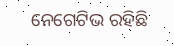ନେଗେଟିଭ ରହିଛି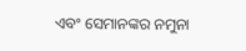ଏବଂ ସେମାନଙ୍କର ନମୁନା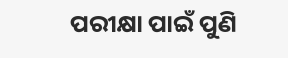ପରୀକ୍ଷା ପାଇଁ ପୁଣି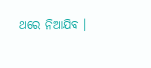ଥରେ ନିଆଯିବ ।